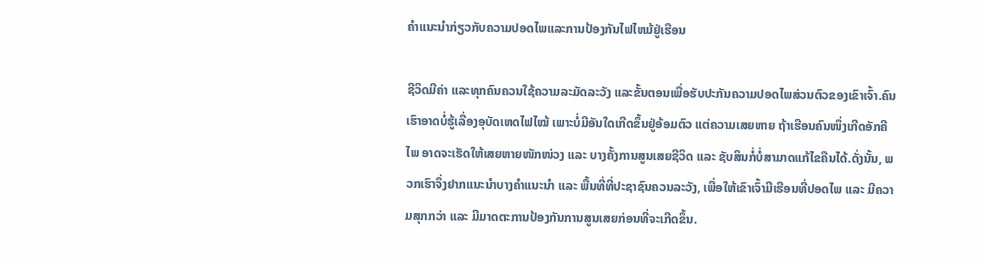ຄໍາແນະນໍາກ່ຽວກັບຄວາມປອດໄພແລະການປ້ອງກັນໄຟໄຫມ້ຢູ່ເຮືອນ

ຊີວິດມີຄ່າ ແລະທຸກຄົນຄວນໃຊ້ຄວາມລະມັດລະວັງ ແລະຂັ້ນຕອນເພື່ອຮັບປະກັນຄວາມປອດໄພສ່ວນຕົວຂອງເຂົາເຈົ້າ.ຄົນເຮົາອາດບໍ່ຮູ້ເລື່ອງອຸບັດເຫດໄຟໄໝ້ ເພາະບໍ່ມີອັນໃດເກີດຂຶ້ນຢູ່ອ້ອມຕົວ ແຕ່ຄວາມເສຍຫາຍ ຖ້າເຮືອນຄົນໜຶ່ງເກີດອັກຄີໄພ ອາດຈະເຮັດໃຫ້ເສຍຫາຍໜັກໜ່ວງ ແລະ ບາງຄັ້ງການສູນເສຍຊີວິດ ແລະ ຊັບສິນກໍ່ບໍ່ສາມາດແກ້ໄຂຄືນໄດ້.ດັ່ງນັ້ນ, ພວກເຮົາຈຶ່ງຢາກແນະນຳບາງຄຳແນະນຳ ແລະ ພື້ນທີ່ທີ່ປະຊາຊົນຄວນລະວັງ, ເພື່ອໃຫ້ເຂົາເຈົ້າມີເຮືອນທີ່ປອດໄພ ແລະ ມີຄວາມສຸກກວ່າ ແລະ ມີມາດຕະການປ້ອງກັນການສູນເສຍກ່ອນທີ່ຈະເກີດຂຶ້ນ.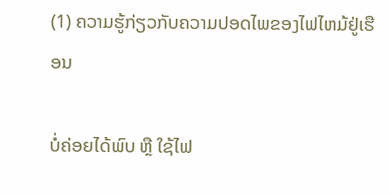(1) ຄວາມຮູ້ກ່ຽວກັບຄວາມປອດໄພຂອງໄຟໄຫມ້ຢູ່ເຮືອນ

ບໍ່ຄ່ອຍໄດ້ພົບ ຫຼື ໃຊ້ໄຟ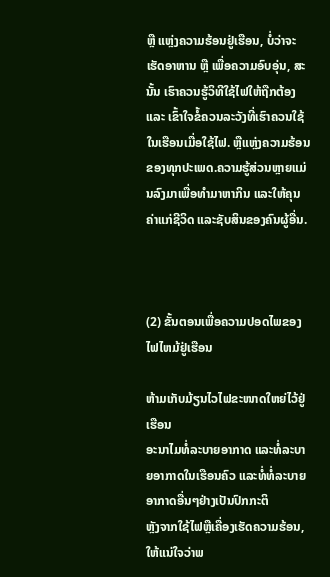ຫຼື ແຫຼ່ງຄວາມຮ້ອນຢູ່ເຮືອນ, ບໍ່ວ່າຈະເຮັດອາຫານ ຫຼື ເພື່ອຄວາມອົບອຸ່ນ, ສະນັ້ນ ເຮົາຄວນຮູ້ວິທີໃຊ້ໄຟໃຫ້ຖືກຕ້ອງ ແລະ ເຂົ້າໃຈຂໍ້ຄວນລະວັງທີ່ເຮົາຄວນໃຊ້ໃນເຮືອນເມື່ອໃຊ້ໄຟ. ຫຼືແຫຼ່ງຄວາມຮ້ອນຂອງທຸກປະເພດ.ຄວາມຮູ້ສ່ວນຫຼາຍແມ່ນລົງມາເພື່ອທຳມາຫາກິນ ແລະໃຫ້ຄຸນຄ່າແກ່ຊີວິດ ແລະຊັບສິນຂອງຄົນຜູ້ອື່ນ.



(2) ຂັ້ນຕອນເພື່ອຄວາມປອດໄພຂອງໄຟໄຫມ້ຢູ່ເຮືອນ

ຫ້າມເກັບມ້ຽນໄວໄຟຂະໜາດໃຫຍ່ໄວ້ຢູ່ເຮືອນ
ອະນາໄມທໍ່ລະບາຍອາກາດ ແລະທໍ່ລະບາຍອາກາດໃນເຮືອນຄົວ ແລະທໍ່ທໍ່ລະບາຍອາກາດອື່ນໆຢ່າງເປັນປົກກະຕິ
ຫຼັງຈາກໃຊ້ໄຟຫຼືເຄື່ອງເຮັດຄວາມຮ້ອນ, ໃຫ້ແນ່ໃຈວ່າພ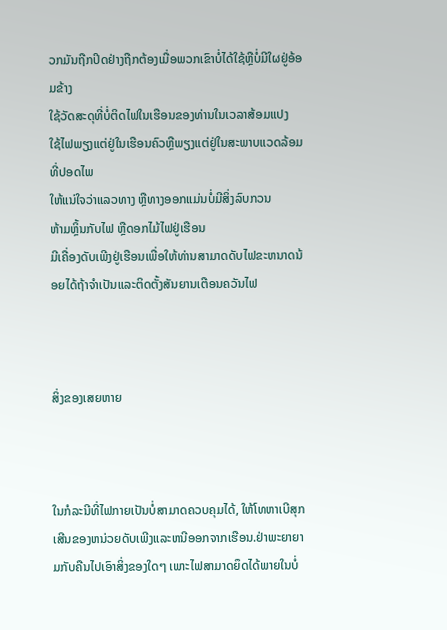ວກມັນຖືກປິດຢ່າງຖືກຕ້ອງເມື່ອພວກເຂົາບໍ່ໄດ້ໃຊ້ຫຼືບໍ່ມີໃຜຢູ່ອ້ອມຂ້າງ
ໃຊ້ວັດສະດຸທີ່ບໍ່ຕິດໄຟໃນເຮືອນຂອງທ່ານໃນເວລາສ້ອມແປງ
ໃຊ້ໄຟພຽງແຕ່ຢູ່ໃນເຮືອນຄົວຫຼືພຽງແຕ່ຢູ່ໃນສະພາບແວດລ້ອມທີ່ປອດໄພ
ໃຫ້ແນ່ໃຈວ່າແລວທາງ ຫຼືທາງອອກແມ່ນບໍ່ມີສິ່ງລົບກວນ
ຫ້າມຫຼິ້ນກັບໄຟ ຫຼືດອກໄມ້ໄຟຢູ່ເຮືອນ
ມີເຄື່ອງດັບເພີງຢູ່ເຮືອນເພື່ອໃຫ້ທ່ານສາມາດດັບໄຟຂະຫນາດນ້ອຍໄດ້ຖ້າຈໍາເປັນແລະຕິດຕັ້ງສັນຍານເຕືອນຄວັນໄຟ



ສິ່ງຂອງເສຍຫາຍ



ໃນກໍລະນີທີ່ໄຟກາຍເປັນບໍ່ສາມາດຄວບຄຸມໄດ້, ໃຫ້ໂທຫາເບີສຸກເສີນຂອງຫນ່ວຍດັບເພີງແລະຫນີອອກຈາກເຮືອນ.ຢ່າພະຍາຍາມກັບຄືນໄປເອົາສິ່ງຂອງໃດໆ ເພາະໄຟສາມາດຍຶດໄດ້ພາຍໃນບໍ່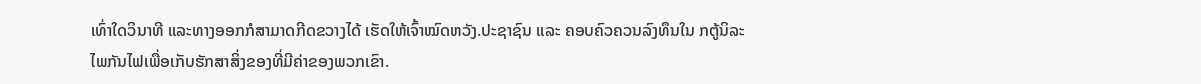ເທົ່າໃດວິນາທີ ແລະທາງອອກກໍສາມາດກີດຂວາງໄດ້ ເຮັດໃຫ້ເຈົ້າໝົດຫວັງ.ປະຊາຊົນ ແລະ ຄອບຄົວຄວນລົງທຶນໃນ ກຕູ້ນິລະໄພກັນໄຟເພື່ອເກັບຮັກສາສິ່ງຂອງທີ່ມີຄ່າຂອງພວກເຂົາ.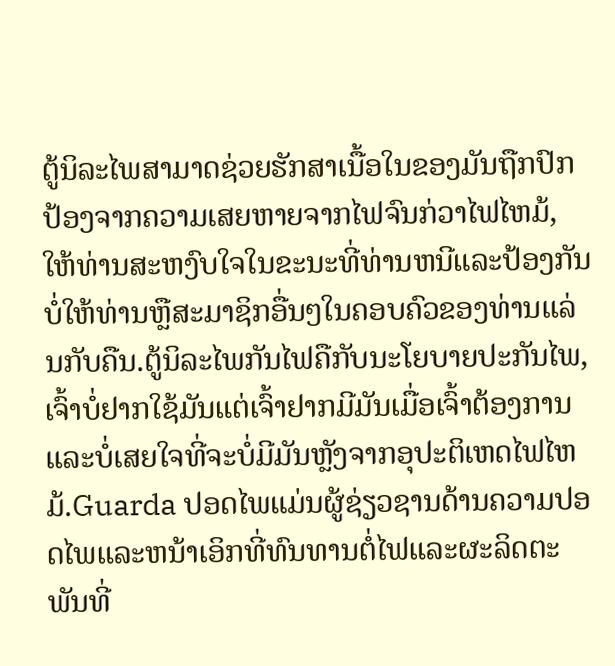ຕູ້ນິລະໄພສາມາດຊ່ວຍຮັກສາເນື້ອໃນຂອງມັນຖືກປົກປ້ອງຈາກຄວາມເສຍຫາຍຈາກໄຟຈົນກ່ວາໄຟໄຫມ້, ໃຫ້ທ່ານສະຫງົບໃຈໃນຂະນະທີ່ທ່ານຫນີແລະປ້ອງກັນບໍ່ໃຫ້ທ່ານຫຼືສະມາຊິກອື່ນໆໃນຄອບຄົວຂອງທ່ານແລ່ນກັບຄືນ.ຕູ້ນິລະໄພກັນໄຟຄືກັບນະໂຍບາຍປະກັນໄພ, ເຈົ້າບໍ່ຢາກໃຊ້ມັນແຕ່ເຈົ້າຢາກມີມັນເມື່ອເຈົ້າຕ້ອງການແລະບໍ່ເສຍໃຈທີ່ຈະບໍ່ມີມັນຫຼັງຈາກອຸປະຕິເຫດໄຟໄຫມ້.Guarda ປອດໄພແມ່ນຜູ້ຊ່ຽວຊານດ້ານຄວາມປອດໄພແລະຫນ້າເອິກທີ່ທົນທານຕໍ່ໄຟແລະຜະລິດຕະພັນທີ່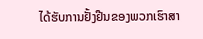ໄດ້ຮັບການຢັ້ງຢືນຂອງພວກເຮົາສາ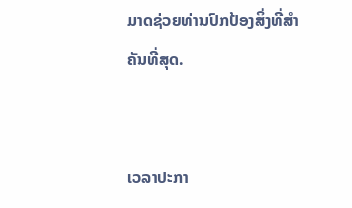ມາດຊ່ວຍທ່ານປົກປ້ອງສິ່ງທີ່ສໍາຄັນທີ່ສຸດ.


ເວລາປະກາ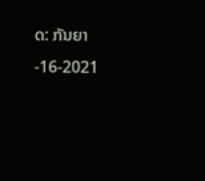ດ: ກັນຍາ-16-2021